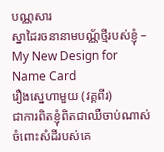បណ្ណសារ
ស្នាដៃរចនានាមបណ្ណ័ថ្មីរបស់ខ្ញុំ – My New Design for Name Card
រឿងស្នេហាមួយ (វគ្គពីរ)
ជាការពិតខ្ញុំពិតជាឈឺចាប់ណាស់ ចំពោះសំដីរបស់គេ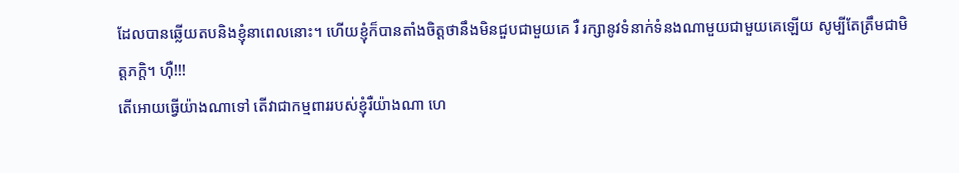ដែលបានឆ្លើយតបនិងខ្ញុំនាពេលនោះ។ ហើយខ្ញុំក៏បានតាំងចិត្តថានឹងមិនជួបជាមួយគេ រឺ រក្សានូវទំនាក់ទំនងណាមួយជាមួយគេឡើយ សូម្បីតែត្រឹមជាមិត្តភក្តិ។ ហ៊ឺ!!!
តើអោយធ្វើយ៉ាងណាទៅ តើវាជាកម្មពាររបស់ខ្ញុំរឺយ៉ាងណា ហេ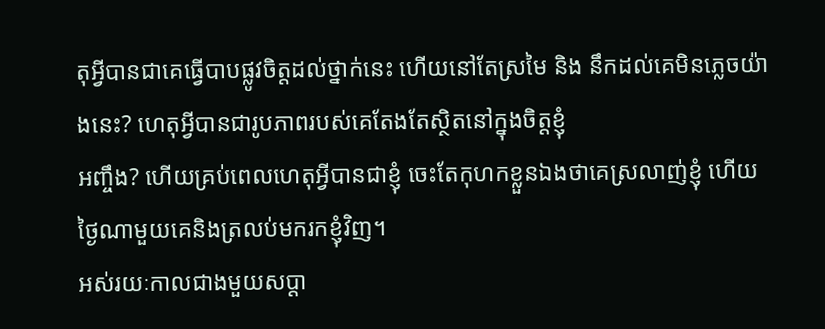តុអ្វីបានជាគេធ្វើបាបផ្លូវចិត្តដល់ថ្នាក់នេះ ហើយនៅតែស្រមៃ និង នឹកដល់គេមិនភ្លេចយ៉ាងនេះ? ហេតុអ្វីបានជារូបភាពរបស់គេតែងតែស្ថិតនៅក្នុងចិត្តខ្ញុំ
អញ្ចឹង? ហើយគ្រប់ពេលហេតុអ្វីបានជាខ្ញុំ ចេះតែកុហកខ្លួនឯងថាគេស្រលាញ់ខ្ញុំ ហើយថ្ងៃណាមួយគេនិងត្រលប់មករកខ្ញុំវិញ។
អស់រយៈកាលជាងមួយសប្តា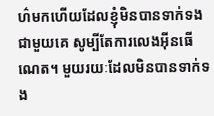ហ៌មកហើយដែលខ្ញុំមិនបានទាក់ទងជាមួយគេ សូម្បីតែការលេងអ៊ីនធើណេត។ មួយរយៈដែលមិនបានទាក់ទង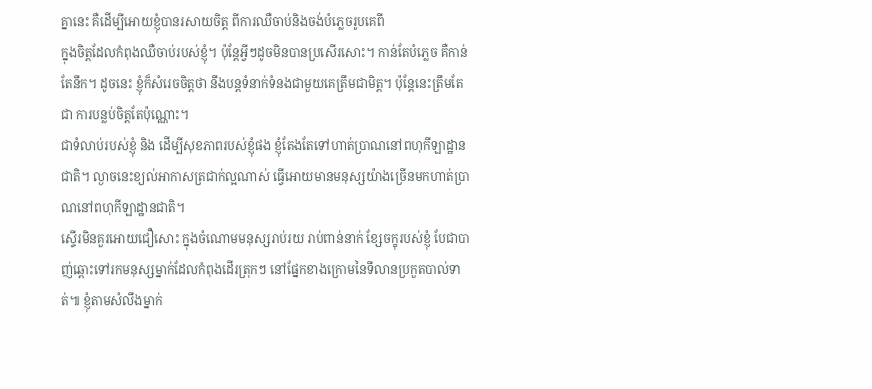គ្នានេះ គឺដើម្បីអោយខ្ញុំបានរសាយចិត្ត ពីការឈឺចាប់និងចង់បំភ្លេចរូបគេពី
ក្នុងចិត្តដែលកំពុងឈឺចាប់របស់ខ្ញុំ។ ប៉ុន្តែអ្វីៗដូចមិនបានប្រសើរសោះ។ កាន់តែបំភ្លេច គឺកាន់តែនឹក។ ដូចនេះ ខ្ញុំក៏សំរេចចិត្តថា នឹងបន្តទំនាក់ទំនងជាមួយគេត្រឹមជាមិត្ត។ ប៉ុន្តែនេះត្រឹមតែជា ការបន្លប់ចិត្តតែប៉ុណ្ណោះ។
ជាទំលាប់របស់ខ្ញុំ និង ដើម្បីសុខភាពរបស់ខ្ញុំផង ខ្ញុំតែងតែទៅហាត់ប្រាណនៅពហុកីឡាដ្ឋានជាតិ។ ល្ងាចនេះខ្យល់អាកាសត្រជាក់ល្អណាស់ ធ្វើអោយមានមនុស្សយ៉ាងច្រើនមកហាត់ប្រាណនៅពហុកីឡាដ្ឋានជាតិ។
ស្ទើរមិនគួរអោយជឿសោះ ក្នុងចំណោមមនុស្សរាប់រយ រាប់ពាន់នាក់ ខ្សែចក្ខុរបស់ខ្ញុំ បែជាបាញ់ឆ្ពោះទៅរកមនុស្សម្នាក់ដែលកំពុងដើរត្រុកៗ នៅផ្នែកខាងក្រោមនៃទីលានប្រកួតបាល់ទាត់៕ ខ្ញុំតាមសំលឹងម្នាក់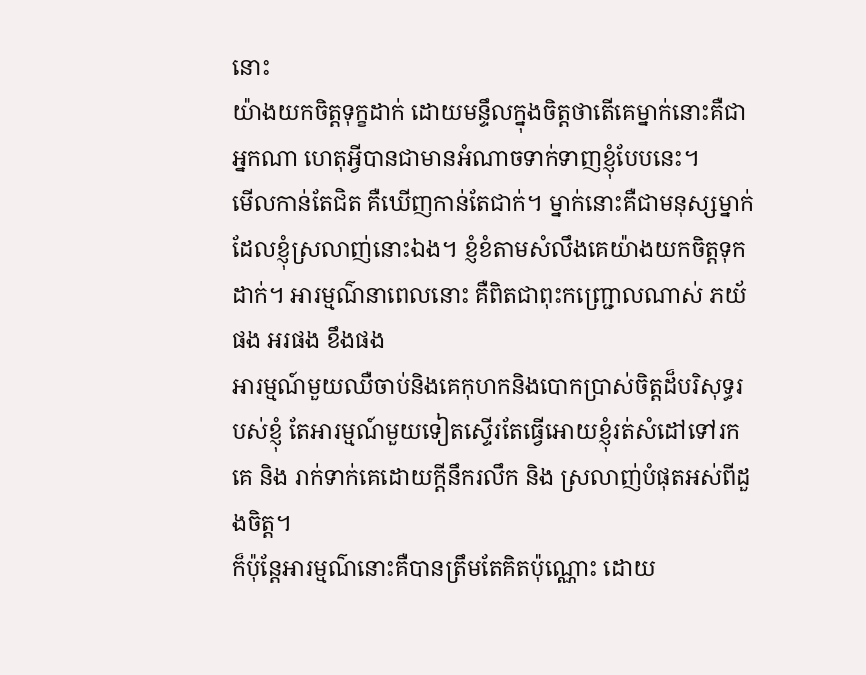នោះ
យ៉ាងយកចិត្តទុក្ខដាក់ ដោយមន្ទឹលក្នុងចិត្តថាតើគេម្នាក់នោះគឺជាអ្នកណា ហេតុអ្វីបានជាមានអំណាចទាក់ទាញខ្ញុំបែបនេះ។
មើលកាន់តែជិត គឺឃើញកាន់តែជាក់។ ម្នាក់នោះគឺជាមនុស្សម្នាក់ដែលខ្ញុំស្រលាញ់នោះឯង។ ខ្ញំខំតាមសំលឹងគេយ៉ាងយកចិត្តទុកដាក់។ អារម្មណ៌នាពេលនោះ គឺពិតជាពុះកញ្ជ្រោលណាស់ ភយ័ផង អរផង ខឹងផង
អារម្មណ៍មួយឈឺចាប់និងគេកុហកនិងបោកប្រាស់ចិត្តដ៏បរិសុទ្ធរបស់ខ្ញុំ តែអារម្មណ៍មួយទៀតស្ទើរតែធ្វើអោយខ្ញុំរត់សំដៅទៅរកគេ និង រាក់ទាក់គេដោយក្តីនឹករលឹក និង ស្រលាញ់បំផុតអស់ពីដួងចិត្ត។
ក៏ប៉ុន្តែអារម្មណ៌នោះគឺបានត្រឹមតែគិតប៉ុណ្ណោះ ដោយ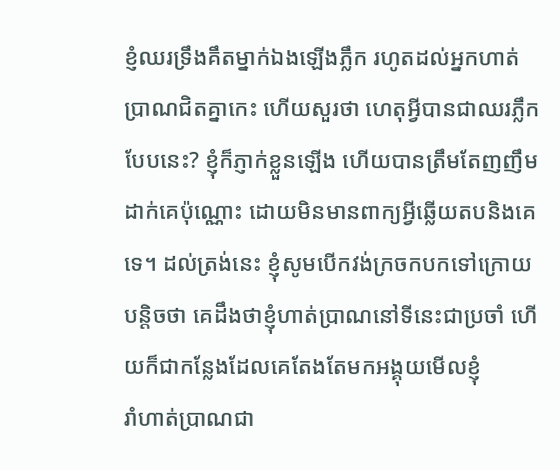ខ្ញំឈរទ្រឹងគឹតម្នាក់ឯងឡើងភ្លឹក រហូតដល់អ្នកហាត់ប្រាណជិតគ្នាកេះ ហើយសួរថា ហេតុអ្វីបានជាឈរភ្លឹកបែបនេះ? ខ្ញុំក៏ភ្ញាក់ខ្លួនឡើង ហើយបានត្រឹមតែញញឹម
ដាក់គេប៉ុណ្ណោះ ដោយមិនមានពាក្យអ្វីឆ្លើយតបនិងគេទេ។ ដល់ត្រង់នេះ ខ្ញុំសូមបើកវង់ក្រចកបកទៅក្រោយបន្តិចថា គេដឹងថាខ្ញុំហាត់ប្រាណនៅទីនេះជាប្រចាំ ហើយក៏ជាកន្លែងដែលគេតែងតែមកអង្គុយមើលខ្ញុំ
រាំហាត់ប្រាណជា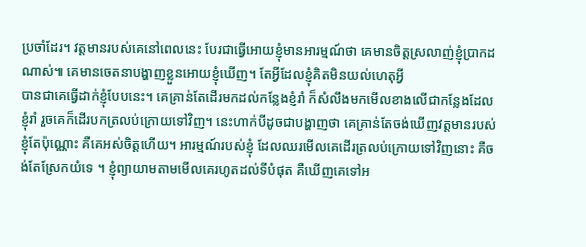ប្រចាំដែរ។ វត្តមានរបស់គេនៅពេលនេះ បែរជាធ្វើអោយខ្ញុំមានអារម្មណ៍ថា គេមានចិត្តស្រលាញ់ខ្ញុំប្រាកដណាស់៕ គេមានចេតនាបង្ហាញខ្លួនអោយខ្ញុំឃើញ។ តែអ្វីដែលខ្ញុំគិតមិនយល់ហេតុអ្វី
បានជាគេធ្វើដាក់ខ្ញុំបែបនេះ។ គេគ្រាន់តែដើរមកដល់កន្លែងខ្ញំរាំ ក៏សំលឹងមកមើលខាងលើជាកន្លែងដែលខ្ញុំរាំ រួចគេក៏ដើរបកត្រលប់ក្រោយទៅវិញ។ នេះហាក់បីដូចជាបង្ហាញថា គេគ្រាន់តែចង់ឃើញវត្តមានរបស់
ខ្ញុំតែប៉ុណ្ណោះ គឺគេអស់ចិត្តហើយ។ អារម្មណ៍របស់ខ្ញុំ ដែលឈរមើលគេដើរត្រលប់ក្រោយទៅវិញនោះ គឺចង់តែស្រែកយំទេ ។ ខ្ញុំព្យាយាមតាមមើលគេរហូតដល់ទីបំផុត គឺឃើញគេទៅអ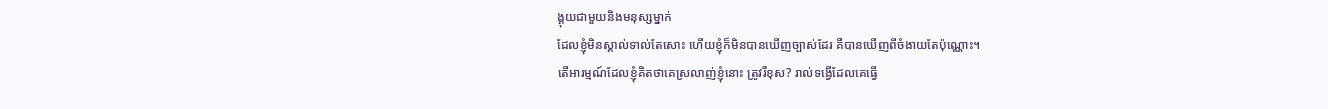ង្គុយជាមួយនិងមនុស្សម្នាក់
ដែលខ្ញុំមិនស្គាល់ទាល់តែសោះ ហើយខ្ញុំក៏មិនបានឃើញច្បាស់ដែរ គឺបានឃើញពីចំងាយតែប៉ុណ្ណោះ។
តើអារម្មណ៍ដែលខ្ញុំគិតថាគេស្រលាញ់ខ្ញុំនោះ ត្រូវរឺខុស? រាល់ទង្វើដែលគេធ្វើ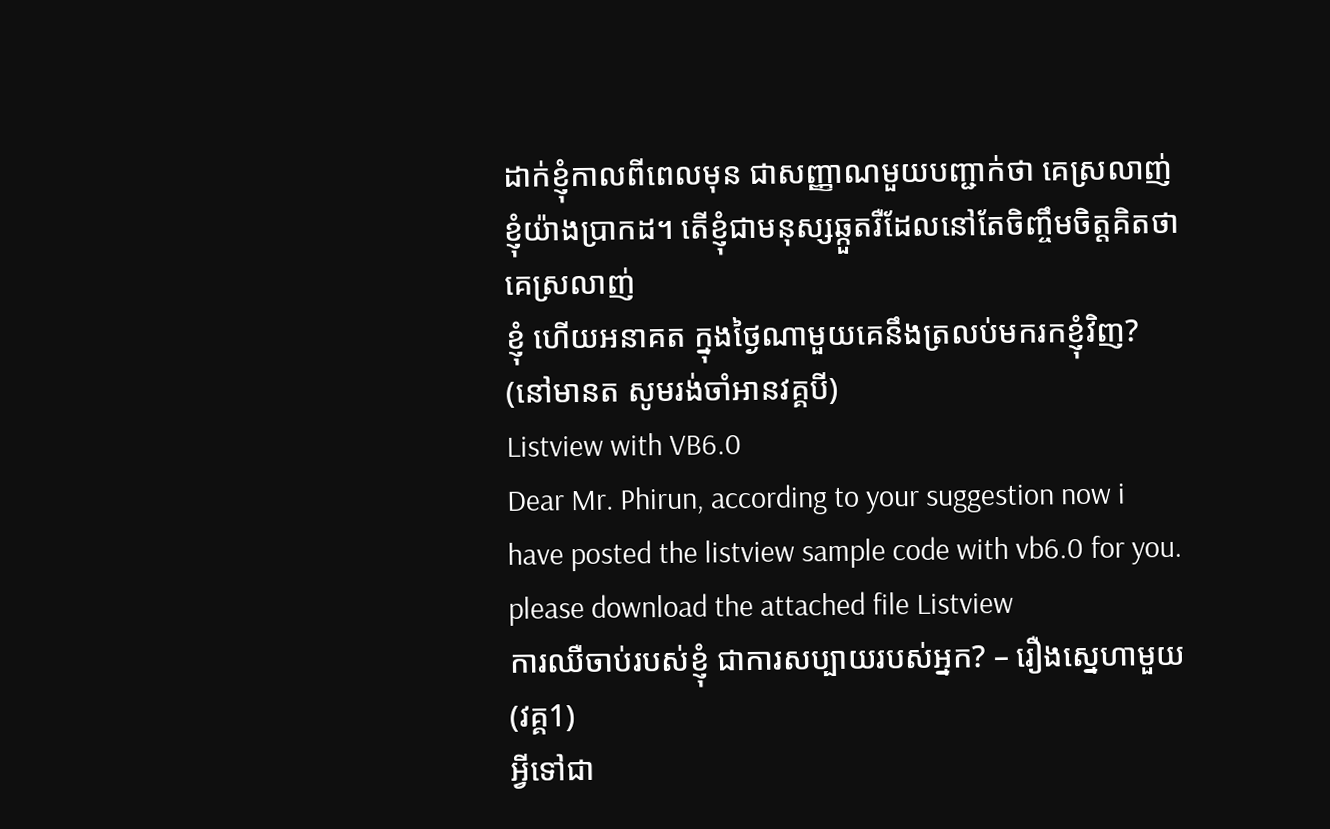ដាក់ខ្ញុំកាលពីពេលមុន ជាសញ្ញាណមួយបញ្ជាក់ថា គេស្រលាញ់ខ្ញុំយ៉ាងប្រាកដ។ តើខ្ញុំជាមនុស្សឆ្កួតរឺដែលនៅតែចិញ្ចឹមចិត្តគិតថា គេស្រលាញ់
ខ្ញុំ ហើយអនាគត ក្នុងថ្ងៃណាមួយគេនឹងត្រលប់មករកខ្ញុំវិញ?
(នៅមានត សូមរង់ចាំអានវគ្គបី)
Listview with VB6.0
Dear Mr. Phirun, according to your suggestion now i have posted the listview sample code with vb6.0 for you. please download the attached file Listview
ការឈឺចាប់របស់ខ្ញុំ ជាការសប្បាយរបស់អ្នក? – រឿងស្នេហាមួយ (វគ្គ1)
អ្វីទៅជា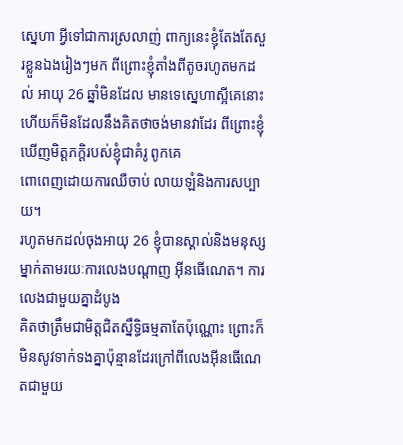ស្នេហា អ្វីទៅជាការស្រលាញ់ ពាក្យនេះខ្ញុំតែងតែសួរខ្លួនឯងរៀងៗមក ពីព្រោះខ្ញុំតាំងពីតូចរហូតមកដល់ អាយុ 26 ឆ្នាំមិនដែល មានទេស្នេហាស្អីគេនោះ ហើយក៏មិនដែលនឹងគិតថាចង់មានវាដែរ ពីព្រោះខ្ញុំឃើញមិត្តភក្តិរបស់ខ្ញុំជាគំរូ ពូកគេ
ពោពេញដោយការឈឺចាប់ លាយឡំនិងការសប្បាយ។
រហូតមកដល់ចុងអាយុ 26 ខ្ញុំបានស្គាល់និងមនុស្សម្នាក់តាមរយៈការលេងបណ្តាញ អ៊ីនធើណេត។ ការលេងជាមួយគ្នាដំបូង
គិតថាត្រឹមជាមិត្តជិតស្នឹទ្ធិធម្មតាតែប៉ុណ្ណោះ ព្រោះក៏មិនសូវទាក់ទងគ្នាប៉ុន្មានដែរក្រៅពីលេងអ៊ីនធើណេតជាមួយ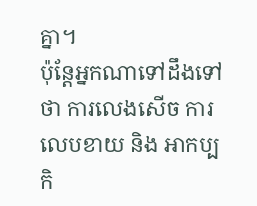គ្នា។
ប៉ុន្តែអ្នកណាទៅដឹងទៅថា ការលេងសើច ការលេបខាយ និង អាកប្បកិ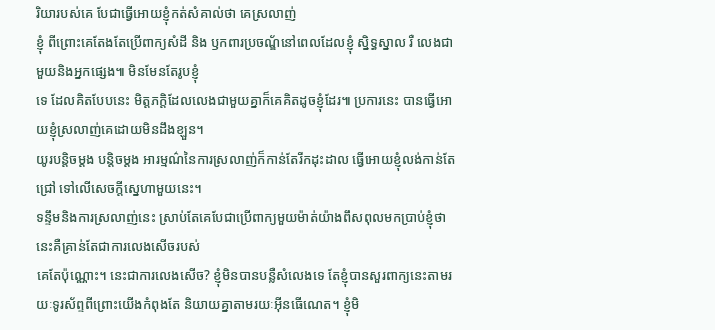រិយារបស់គេ បែជាធ្វើអោយខ្ញុំកត់សំគាល់ថា គេស្រលាញ់
ខ្ញុំ ពីព្រោះគេតែងតែប្រើពាក្យសំដី និង ឫកពារប្រចណ្ឌ័នៅពេលដែលខ្ញុំ ស្និទ្ធស្នាល រឺ លេងជាមួយនិងអ្នកផ្សេង៕ មិនមែនតែរូបខ្ញុំ
ទេ ដែលគិតបែបនេះ មិត្តភក្តិដែលលេងជាមួយគ្នាក៏គេគិតដូចខ្ញុំដែរ៕ ប្រការនេះ បានធ្វើអោយខ្ញុំស្រលាញ់គេដោយមិនដឹងខ្ឡួន។
យូរបន្តិចម្តង បន្តិចម្តង អារម្មណ៌នៃការស្រលាញ់ក៏កាន់តែរីកដុះដាល ធ្វើអោយខ្ញុំលង់កាន់តែជ្រៅ ទៅលើសេចក្តីស្នេហាមួយនេះ។
ទន្ទឹមនិងការស្រលាញ់នេះ ស្រាប់តែគេបែជាប្រើពាក្យមួយម៉ាត់យ៉ាងពឹសពុលមកប្រាប់ខ្ញុំថា នេះគឺគ្រាន់តែជាការលេងសើចរបស់
គេតែប៉ុណ្ណោះ។ នេះជាការលេងសើច? ខ្ញុំមិនបានបន្លឺសំលេងទេ តែខ្ញុំបានសួរពាក្យនេះតាមរយៈទូរស័ព្ទពីព្រោះយើងកំពុងតែ និយាយគ្នាតាមរយៈអ៊ីនធើណេត។ ខ្ញុំមិ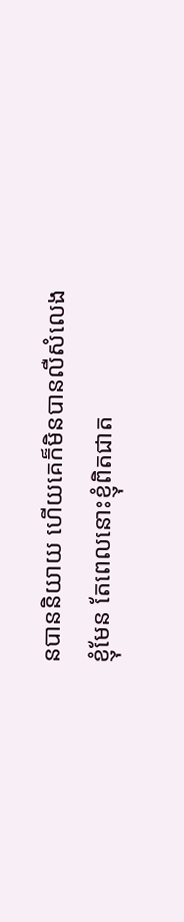នបាននិយាយ ហើយគេក៏មិនបានលឺសំលេងខ្ញុំមែន តែពេលនោះខ្ញុំពិតជាត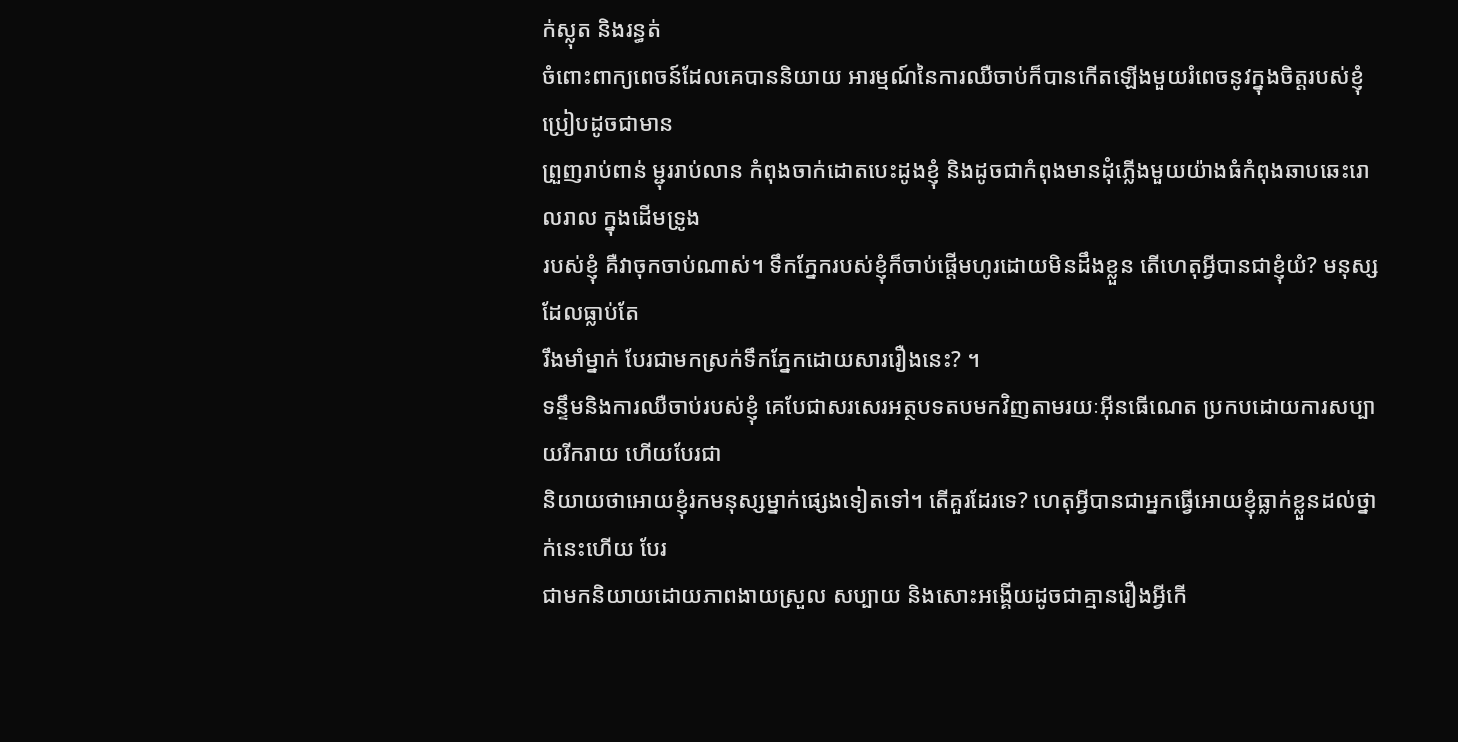ក់ស្លុត និងរន្ធត់
ចំពោះពាក្យពេចន៍ដែលគេបាននិយាយ អារម្មណ៍នៃការឈឺចាប់ក៏បានកើតឡើងមួយរំពេចនូវក្នុងចិត្តរបស់ខ្ញុំ ប្រៀបដូចជាមាន
ព្រួញរាប់ពាន់ ម្ជុររាប់លាន កំពុងចាក់ដោតបេះដូងខ្ញុំ និងដូចជាកំពុងមានដុំភ្លើងមួយយ៉ាងធំកំពុងឆាបឆេះរោលរាល ក្នុងដើមទ្រូង
របស់ខ្ញុំ គឺវាចុកចាប់ណាស់។ ទឹកភ្នែករបស់ខ្ញុំក៏ចាប់ផ្តើមហូរដោយមិនដឹងខ្លួន តើហេតុអ្វីបានជាខ្ញុំយំ? មនុស្សដែលធ្លាប់តែ
រឹងមាំម្នាក់ បែរជាមកស្រក់ទឹកភ្នែកដោយសាររឿងនេះ? ។
ទន្ទឹមនិងការឈឺចាប់របស់ខ្ញុំ គេបែជាសរសេរអត្ថបទតបមកវិញតាមរយៈអ៊ីនធើណេត ប្រកបដោយការសប្បាយរីករាយ ហើយបែរជា
និយាយថាអោយខ្ញុំរកមនុស្សម្នាក់ផ្សេងទៀតទៅ។ តើគួរដែរទេ? ហេតុអ្វីបានជាអ្នកធ្វើអោយខ្ញុំធ្លាក់ខ្លួនដល់ថ្នាក់នេះហើយ បែរ
ជាមកនិយាយដោយភាពងាយស្រួល សប្បាយ និងសោះអង្គើយដូចជាគ្មានរឿងអ្វីកើ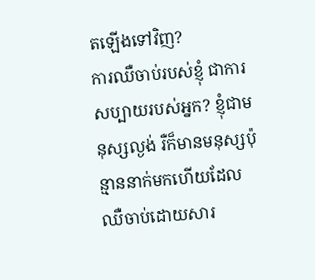តឡើងទៅវិញ?
ការឈឺចាប់របស់ខ្ញុំ ជាការសប្បាយរបស់អ្នក? ខ្ញុំជាមនុស្សល្ងង់ រឺក៏មានមនុស្សប៉ុន្មាននាក់មកហើយដែលឈឺចាប់ដោយសារ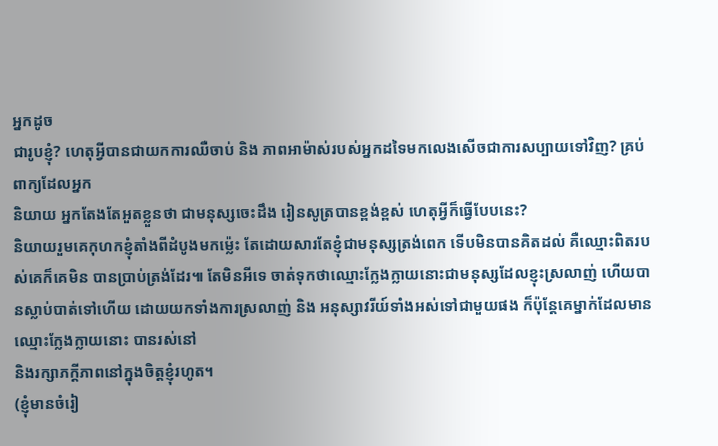អ្នកដូច
ជារូបខ្ញុំ? ហេតុអ្វីបានជាយកការឈឺចាប់ និង ភាពអាម៉ាស់របស់អ្នកដទៃមកលេងសើចជាការសប្បាយទៅវិញ? គ្រប់ពាក្យដែលអ្នក
និយាយ អ្នកតែងតែអួតខ្លួនថា ជាមនុស្សចេះដឹង រៀនសូត្របានខ្ពង់ខ្ពស់ ហេតុអ្វីក៏ធ្វើបែបនេះ?
និយាយរួមគេកុហកខ្ញុំតាំងពីដំបូងមកម្ល៉េះ តែដោយសារតែខ្ញុំជាមនុស្សត្រង់ពេក ទើបមិនបានគិតដល់ គឺឈ្មោះពិតរបស់គេក៏គេមិន បានប្រាប់ត្រង់ដែរ៕ តែមិនអីទេ ចាត់ទុកថាឈ្មោះក្លែងក្លាយនោះជាមនុស្សដែលខ្ញុះស្រលាញ់ ហើយបានស្លាប់បាត់ទៅហើយ ដោយយកទាំងការស្រលាញ់ និង អនុស្សាវរីយ៍ទាំងអស់ទៅជាមួយផង ក៏ប៉ុន្តែគេម្នាក់ដែលមានឈ្មោះក្លែងក្លាយនោះ បានរស់នៅ
និងរក្សាភក្តីភាពនៅក្នុងចិត្តខ្ញុំរហូត។
(ខ្ញុំមានចំរៀ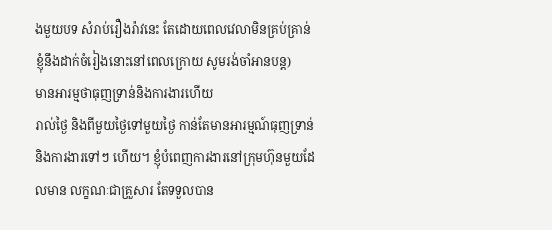ងមួយបទ សំរាប់រឿងរ៉ាវនេះ តែដោយពេលវេលាមិនគ្រប់គ្រាន់ ខ្ញុំនឹងដាក់ចំរៀងនោះនៅពេលក្រោយ សូមរង់ចាំអានបន្ត)
មានអារម្មថាធុញទ្រាន់និងការងារហើយ
រាល់ថ្ងៃ និងពីមួយថ្ងៃទៅមួយថ្ងៃ កាន់តែមានអារម្មណ៍ធុញទ្រាន់និងការងារទៅៗ ហើយ។ ខ្ញុំបំពេញការងារនៅក្រុមហ៊ុនមួយដែលមាន លក្ខណៈជាគ្រួសារ តែទទួលបាន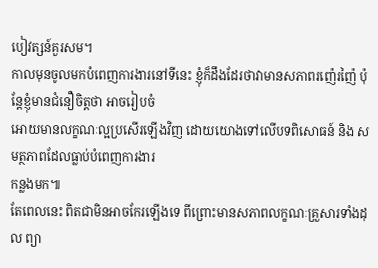បៀវត្សន៍គួរសម។
កាលមុនចូលមកបំពេញការងារនៅទីនេះ ខ្ញុំក៏ដឹងដែរថាវាមានសភាពរញ៉េរញ៉ៃ ប៉ុន្តែខ្ញុំមានជំនឿចិត្តថា អាចរៀបចំ
អោយមានលក្ខណៈល្អប្រសើរឡើងវិញ ដោយយោងទៅលើបទពិសោធន៍ និង សមត្ថភាពដែលធ្លាប់បំពេញការងារ
កន្លងមក៕
តែពេលនេះ ពិតជាមិនអាចកែរឡើងទេ ពីព្រោះមានសភាពលក្ខណៈគ្រួសារទាំងដុល ព្យា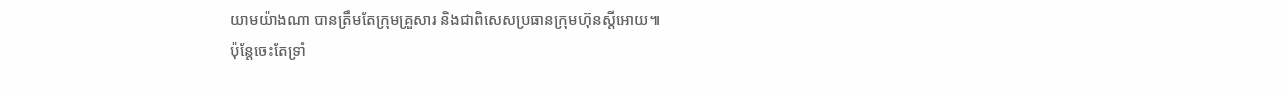យាមយ៉ាងណា បានត្រឹមតែក្រុមគ្រួសារ និងជាពិសេសប្រធានក្រុមហ៊ុនស្តីអោយ៕
ប៉ុន្តែចេះតែទ្រាំ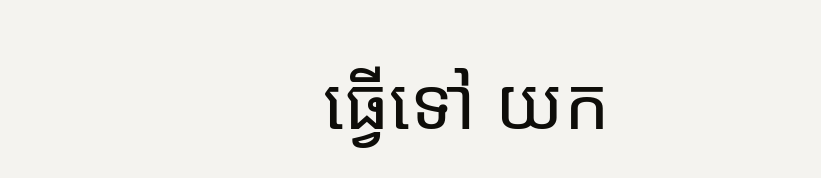ធ្វើទៅ យក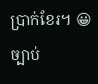ប្រាក់ខែរ។ 😀
ច្បាប់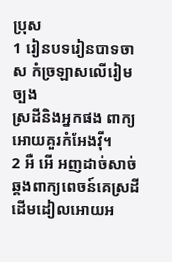ប្រុស
1 រៀនបទរៀនបាទចាស កំច្រឡាសលើរៀមច្បង
ស្រដីនិងអ្នកផង ពាក្យអោយគួរកំអែងវ៉ី។
2 អឺ អើ អញដាច់សាច់ ឆ្គងពាក្យពេចន៍គេស្រដី
ដើមដៀលអោយអ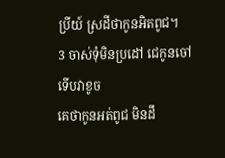ប្រីយ៍ ស្រដីថាកូនអិតពូជ។
3 ចាស់ទុំមិនប្រដៅ ជេកូនចៅទើបវាខូច
គេថាកូនអត់ពូជ មិនដឹ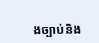ងច្បាប់និង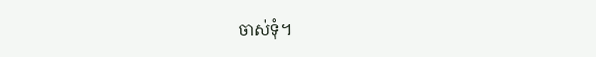ចាស់ទុំ។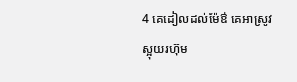4 គេដៀលដល់ម៉ែឳ គេអាស្រូវស្អុយរហ៊ុម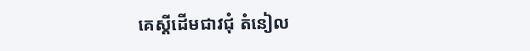គេស្តីដើមជាវជុំ តំនៀល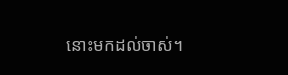នោះមកដល់ចាស់។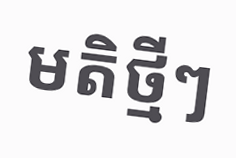មតិថ្មីៗ